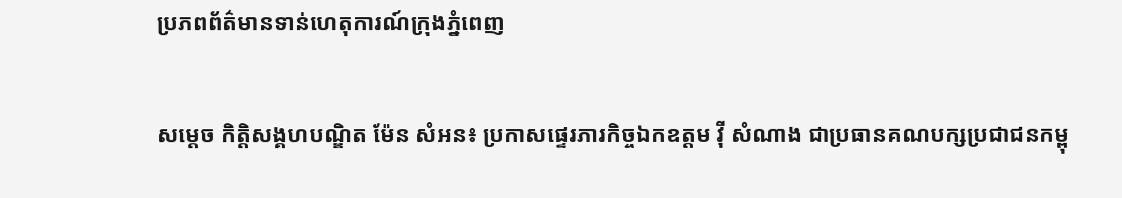ប្រភពព័ត៌មានទាន់ហេតុការណ៍ក្រុងភ្នំពេញ

សម្តេច កិត្ដិសង្គហបណ្ឌិត ម៉ែន សំអន៖ ប្រកាសផ្ទេរភារកិច្ចឯកឧត្តម វ៉ី សំណាង ជាប្រធានគណបក្សប្រជាជនកម្ពុ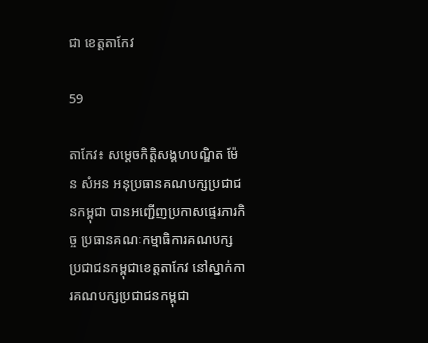ជា ខេត្តតាកែវ

59

តាកែវ៖ សម្តេចកិត្តិសង្គហបណ្ឌិត ម៉ែន សំអន អនុប្រធានគណបក្សប្រជាជនកម្ពុជា បានអញ្ជើញប្រកាសផ្ទេរភារកិច្ច ប្រធានគណៈកម្មាធិការគណបក្ស ប្រជាជនកម្ពុជាខេត្តតាកែវ នៅស្នាក់ការគណបក្សប្រជាជនកម្ពុជា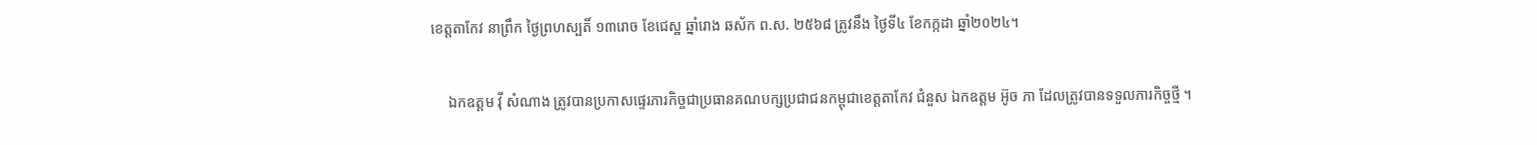ខេត្តតាកែវ នាព្រឹក ថ្ងៃព្រហស្បតិ៍ ១៣រោច ខែជេស្ឋ ឆ្នាំរោង ឆស័ក ព.ស. ២៥៦៨ ត្រូវនឹង ថ្ងៃទី៤ ខែកក្កដា ឆ្នាំ២០២៤។

     ឯកឧត្តម វ៉ី សំណាង ត្រូវបានប្រកាសផ្ទេរភារកិច្ចជាប្រធានគណបក្សប្រជាជនកម្ពុជាខេត្តតាកែវ ជំនួស ឯកឧត្តម អ៊ូច ភា ដែលត្រូវបានទទួលភារកិច្ចថ្មី ។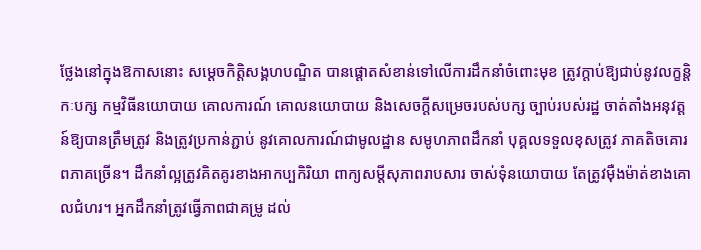ថ្លែងនៅក្នុងឱកាសនោះ សម្តេចកិត្តិសង្គហបណ្ឌិត បានផ្តោតសំខាន់ទៅលើការដឹកនាំចំពោះមុខ ត្រូវក្តាប់ឱ្យជាប់នូវលក្ខន្តិកៈបក្ស កម្មវិធីនយោបាយ គោលការណ៍ គោលនយោបាយ និងសេចក្តីសម្រេចរបស់បក្ស ច្បាប់របស់រដ្ឋ ចាត់តាំងអនុវត្តន៍ឱ្យបានត្រឹមត្រូវ និងត្រូវប្រកាន់ភ្ជាប់ នូវគោលការណ៍ជាមូលដ្ឋាន សមូហភាពដឹកនាំ បុគ្គលទទួលខុសត្រូវ ភាគតិចគោរពភាគច្រើន។ ដឹកនាំល្អត្រូវគិតគូរខាងអាកប្បកិរិយា ពាក្យសម្តីសុភាពរាបសារ ចាស់ទុំនយោបាយ តែត្រូវម៉ឺងម៉ាត់ខាងគោលជំហរ។ អ្នកដឹកនាំត្រូវធ្វើភាពជាគម្រូ ដល់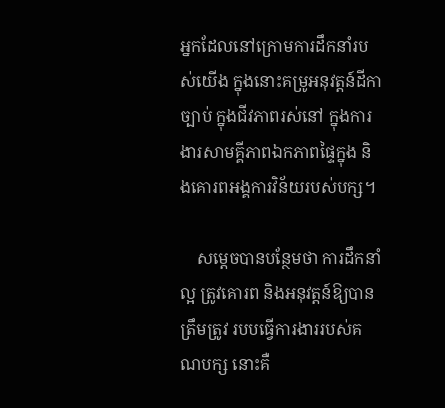អ្នកដែលនៅក្រោមការដឹកនាំរបស់យើង ក្នុងនោះគម្រូអនុវត្តន៍ដីកាច្បាប់ ក្នុងជីវភាពរស់នៅ ក្នុងការងារសាមគ្គីភាពឯកភាពផ្ទៃក្នុង និងគោរពអង្គការវិន័យរបស់បក្ស។

    សម្តេចបានបន្ថែមថា ការដឹកនាំល្អ ត្រូវគោរព និងអនុវត្តន៍ឱ្យបានត្រឹមត្រូវ របបធ្វើការងាររបស់គណបក្ស នោះគឺ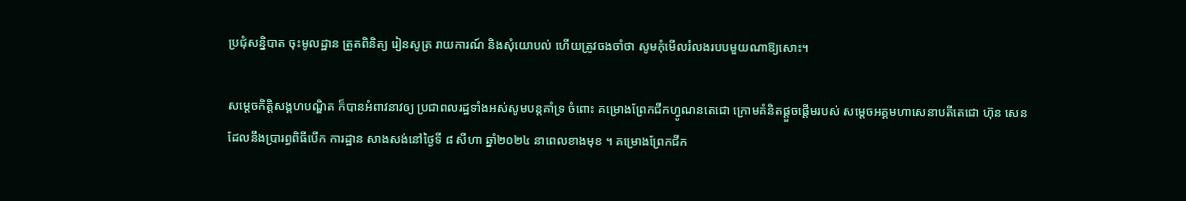ប្រជុំសន្និបាត ចុះមូលដ្ឋាន ត្រួតពិនិត្យ រៀនសូត្រ រាយការណ៍ និងសុំយោបល់ ហើយត្រូវចងចាំថា សូមកុំមើលរំលងរបបមួយណាឱ្យសោះ។

សម្តេចកិត្តិសង្គហបណ្ឌិត ក៏បានអំពាវនាវឲ្យ ប្រជាពលរដ្ឋទាំងអស់សូមបន្តគាំទ្រ ចំពោះ គម្រោងព្រែកជីកហ្វូណនតេជោ ក្រោមគំនិតផ្តួចផ្តើមរបស់ សម្តេចអគ្គមហាសេនាបតីតេជោ ហ៊ុន សេន ដែលនឹងប្រារព្ធពិធីបើក ការដ្ឋាន សាងសង់នៅថ្ងៃទី ៨ សីហា ឆ្នាំ២០២៤ នាពេលខាងមុខ ។ គម្រោងព្រែកជីក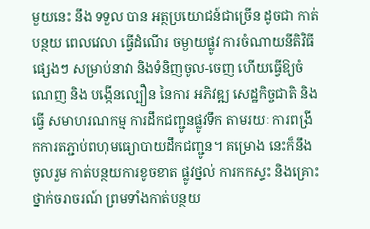មួយនេះ នឹង ទទួល បាន អត្ថប្រយោជន៍ជាច្រើន ដូចជា កាត់បន្ថយ ពេលវេលា ធ្វើដំណើរ ចម្ងាយផ្លូវ ការចំណាយនីតិវិធីផ្សេងៗ សម្រាប់នាវា និងទំនិញចូល-ចេញ ហើយធ្វើឱ្យចំណេញ និង បង្កើនល្បឿន នៃការ អភិវឌ្ឍ សេដ្ឋកិច្ចជាតិ និងធ្វើ សមាហរណកម្ម ការដឹកជញ្ជូនផ្លូវទឹក តាមរយៈ ការពង្រីកការតភ្ជាប់ពហុមធ្យោបាយដឹកជញ្ជូន។ គម្រោង នេះក៏នឹងចូលរួម កាត់បន្ថយការខូចខាត ផ្លូវថ្នល់ ការកកស្ទះ និងគ្រោះថ្នាក់ចរាចរណ៍ ព្រមទាំងកាត់បន្ថយ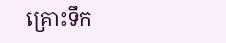គ្រោះទឹក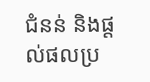ជំនន់ និងផ្តល់ផលប្រ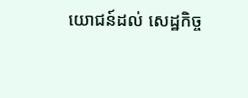យោជន៍ដល់ សេដ្ឋកិច្ច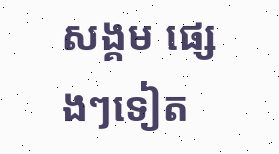សង្គម ផ្សេងៗទៀត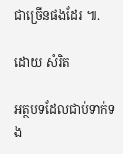ជាច្រើនផងដែរ ៕.

ដោយ សំរិត

អត្ថបទដែលជាប់ទាក់ទង